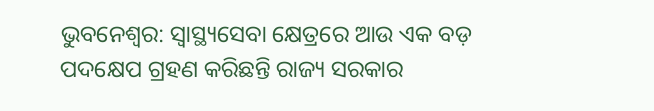ଭୁବନେଶ୍ବର: ସ୍ୱାସ୍ଥ୍ୟସେବା କ୍ଷେତ୍ରରେ ଆଉ ଏକ ବଡ଼ ପଦକ୍ଷେପ ଗ୍ରହଣ କରିଛନ୍ତି ରାଜ୍ୟ ସରକାର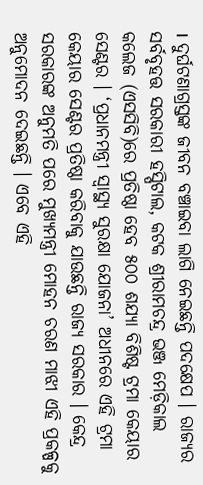। ଦୁର୍ଘଟଣାଗ୍ରସ୍ତଙ୍କ ଜୀବନ ବଞ୍ଚାଇବା ଲାଗି ନେଇଛନ୍ତି ପଦକ୍ଷେପ । ରାଜ୍ୟର ସର୍ବବୃହତ୍ତ ସରକାରୀ ହସ୍ପିଟାଲ, କଟକ ଶ୍ରୀରାମଚନ୍ଦ୍ର ଭଞ୍ଜ ମେଡ଼ିକାଲ କଲେଜ (ଏସସିବି)ରେ ପ୍ରତିଷ୍ଠା ହେବ ୫୦୦ ଶଯ୍ୟା ବିଶିଷ୍ଟ ଟ୍ରମା କେୟାର ସେଣ୍ଟର । ‘ପ୍ରଧାନମନ୍ତ୍ରୀ ସ୍ବାସ୍ଥ୍ୟ ସୁରକ୍ଷା ଯୋଜନା’ ଅଧୀନରେ ଏହି ଟ୍ରମା କେୟାର ସେଣ୍ଟର ପ୍ରତିଷ୍ଠା କରିବାକୁ ଯାଉଛନ୍ତି ରାଜ୍ୟ ସରକାର । କେନ୍ଦ୍ର ସରକାରଙ୍କ ଅନୁମତି ପରେ ମୁଖ୍ୟମନ୍ତ୍ରୀ ମୋହନ ଚରଣ ମାଝୀ ଏହି ପ୍ରକଳ୍ପକୁ ଅନୁମୋଦନ ଦେଇଛନ୍ତି । ଏବେ ଏହି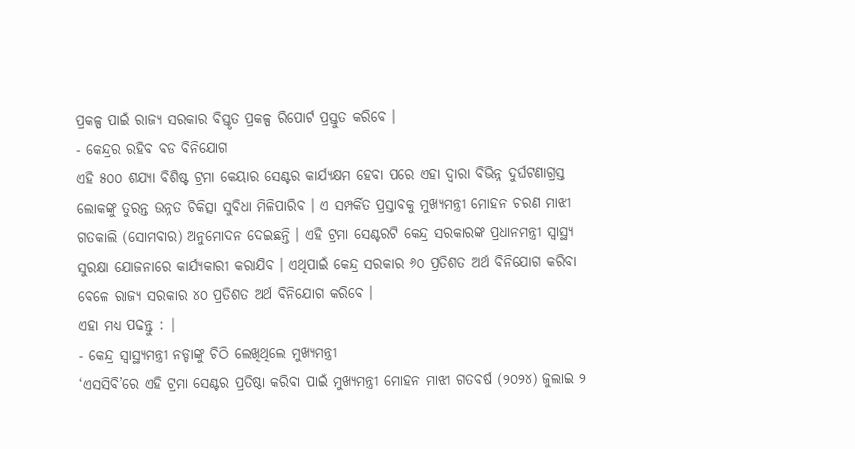ପ୍ରକଳ୍ପ ପାଇଁ ରାଜ୍ୟ ସରକାର ବିସ୍ତୃତ ପ୍ରକଳ୍ପ ରିପୋର୍ଟ ପ୍ରସ୍ତୁତ କରିବେ ।
- କେନ୍ଦ୍ରର ରହିବ ବଡ ବିନିଯୋଗ
ଏହି ୫୦୦ ଶଯ୍ୟା ବିଶିଷ୍ଟ ଟ୍ରମା କେୟାର ସେଣ୍ଟର କାର୍ଯ୍ୟକ୍ଷମ ହେବା ପରେ ଏହା ଦ୍ବାରା ବିଭିନ୍ନ ଦୁର୍ଘଟଣାଗ୍ରସ୍ତ ଲୋକଙ୍କୁ ତୁରନ୍ତ ଉନ୍ନତ ଚିକିତ୍ସା ସୁବିଧା ମିଳିପାରିବ । ଏ ସମ୍ପର୍କିତ ପ୍ରସ୍ତାବକୁ ମୁଖ୍ୟମନ୍ତ୍ରୀ ମୋହନ ଚରଣ ମାଝୀ ଗତକାଲି (ସୋମବାର) ଅନୁମୋଦନ ଦେଇଛନ୍ତି । ଏହି ଟ୍ରମା ସେଣ୍ଟରଟି କେନ୍ଦ୍ର ସରକାରଙ୍କ ପ୍ରଧାନମନ୍ତ୍ରୀ ସ୍ବାସ୍ଥ୍ୟ ସୁରକ୍ଷା ଯୋଜନାରେ କାର୍ଯ୍ୟକାରୀ କରାଯିବ । ଏଥିପାଇଁ କେନ୍ଦ୍ର ସରକାର ୬୦ ପ୍ରତିଶତ ଅର୍ଥ ବିନିଯୋଗ କରିବା ବେଳେ ରାଜ୍ୟ ସରକାର ୪୦ ପ୍ରତିଶତ ଅର୍ଥ ବିନିଯୋଗ କରିବେ ।
ଏହା ମଧ୍ୟ ପଢନ୍ତୁ : |
- କେନ୍ଦ୍ର ସ୍ବାସ୍ଥ୍ୟମନ୍ତ୍ରୀ ନଡ୍ଡାଙ୍କୁ ଚିଠି ଲେଖିଥିଲେ ମୁଖ୍ୟମନ୍ତ୍ରୀ
‘ଏସସିବି’ରେ ଏହି ଟ୍ରମା ସେଣ୍ଟର ପ୍ରତିଷ୍ଠା କରିବା ପାଇଁ ମୁଖ୍ୟମନ୍ତ୍ରୀ ମୋହନ ମାଝୀ ଗତବର୍ଷ (୨୦୨୪) ଜୁଲାଇ ୨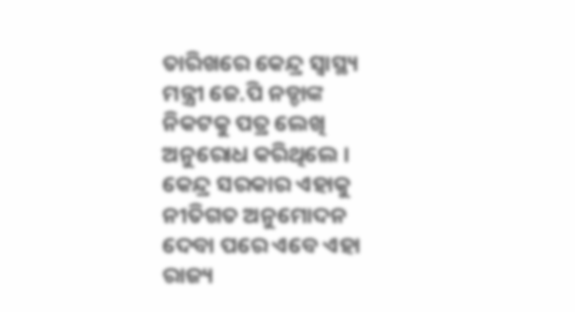ତାରିଖରେ କେନ୍ଦ୍ର ସ୍ୱାସ୍ଥ୍ୟ ମନ୍ତ୍ରୀ ଜେ.ପି ନଡ୍ଡାଙ୍କ ନିକଟକୁ ପତ୍ର ଲେଖି ଅନୁରୋଧ କରିଥିଲେ । କେନ୍ଦ୍ର ସରକାର ଏହାକୁ ନୀତିଗତ ଅନୁମୋଦନ ଦେବା ପରେ ଏବେ ଏହା ରାଜ୍ୟ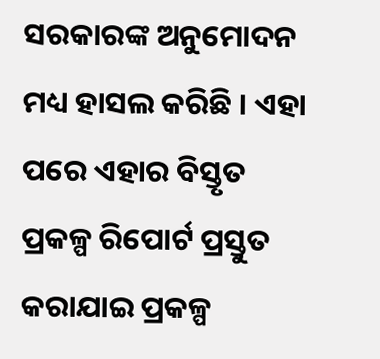ସରକାରଙ୍କ ଅନୁମୋଦନ ମଧ୍ୟ ହାସଲ କରିଛି । ଏହା ପରେ ଏହାର ବିସ୍ତୃତ ପ୍ରକଳ୍ପ ରିପୋର୍ଟ ପ୍ରସ୍ତୁତ କରାଯାଇ ପ୍ରକଳ୍ପ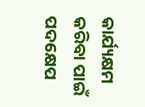କାର୍ଯ୍ୟକ୍ଷମ କରିବା ପାଇଁ ପଦକ୍ଷେପ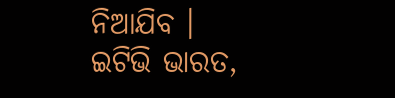ନିଆଯିବ ।
ଇଟିଭି ଭାରତ,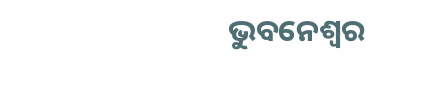ଭୁବନେଶ୍ବର